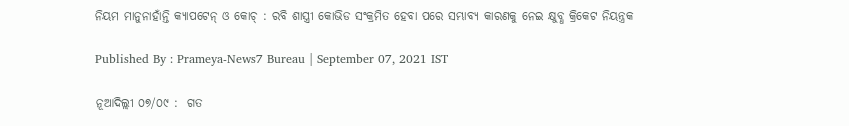ନିୟମ ମାନୁନାହାଁନ୍ତି କ୍ୟାପଟେନ୍ ଓ କୋଚ୍ : ରବି ଶାସ୍ତ୍ରୀ କୋଭିଡ ସଂକ୍ରମିତ ହେବା ପରେ ସମ୍ଭାବ୍ୟ କାରଣକୁ ନେଇ କ୍ଷୁବ୍ଧ କ୍ରିକେଟ ନିୟନ୍ତ୍ରକ

Published By : Prameya-News7 Bureau | September 07, 2021 IST

ନୂଆଦିଲ୍ଲୀ ୦୭/୦୯ :  ଗତ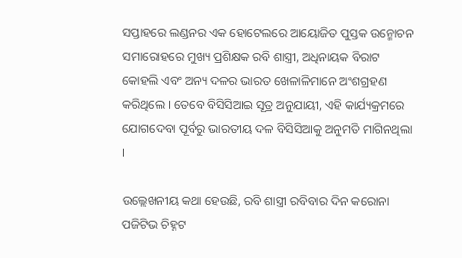ସପ୍ତାହରେ ଲଣ୍ଡନର ଏକ ହୋଟେଲରେ ଆୟୋଜିତ ପୁସ୍ତକ ଉନ୍ମୋଚନ ସମାରୋହରେ ମୁଖ୍ୟ ପ୍ରଶିକ୍ଷକ ରବି ଶାସ୍ତ୍ରୀ, ଅଧିନାୟକ ବିରାଟ କୋହଲି ଏବଂ ଅନ୍ୟ ଦଳର ଭାରତ ଖେଳାଳିମାନେ ଅଂଶଗ୍ରହଣ କରିଥିଲେ । ତେବେ ବିସିସିଆଇ ସୂତ୍ର ଅନୁଯାୟୀ, ଏହି କାର୍ଯ୍ୟକ୍ରମରେ ଯୋଗଦେବା ପୂର୍ବରୁ ଭାରତୀୟ ଦଳ ବିସିସିଆକୁ ଅନୁମତି ମାଗିନଥିଲା ।

ଉଲ୍ଲେଖନୀୟ କଥା ହେଉଛି, ରବି ଶାସ୍ତ୍ରୀ ରବିବାର ଦିନ କରୋନା ପଜିଟିଭ ଚିହ୍ନଟ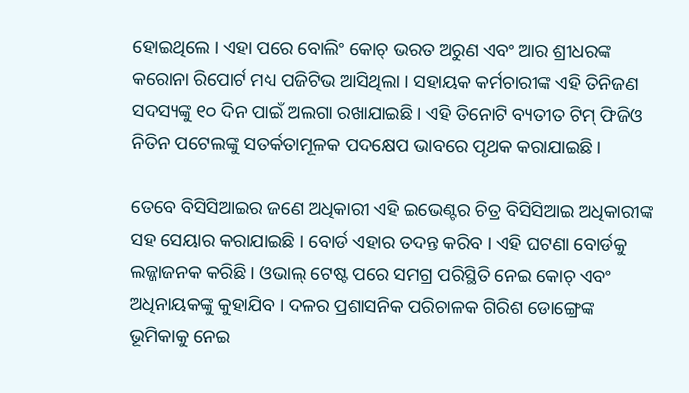ହୋଇଥିଲେ । ଏହା ପରେ ବୋଲିଂ କୋଚ୍ ଭରତ ଅରୁଣ ଏବଂ ଆର ଶ୍ରୀଧରଙ୍କ କରୋନା ରିପୋର୍ଟ ମଧ୍ୟ ପଜିଟିଭ ଆସିଥିଲା । ସହାୟକ କର୍ମଚାରୀଙ୍କ ଏହି ତିନିଜଣ ସଦସ୍ୟଙ୍କୁ ୧୦ ଦିନ ପାଇଁ ଅଲଗା ରଖାଯାଇଛି । ଏହି ତିନୋଟି ବ୍ୟତୀତ ଟିମ୍ ଫିଜିଓ ନିତିନ ପଟେଲଙ୍କୁ ସତର୍କତାମୂଳକ ପଦକ୍ଷେପ ଭାବରେ ପୃଥକ କରାଯାଇଛି ।

ତେବେ ବିସିସିଆଇର ଜଣେ ଅଧିକାରୀ ଏହି ଇଭେଣ୍ଟର ଚିତ୍ର ବିସିସିଆଇ ଅଧିକାରୀଙ୍କ ସହ ସେୟାର କରାଯାଇଛି । ବୋର୍ଡ ଏହାର ତଦନ୍ତ କରିବ । ଏହି ଘଟଣା ବୋର୍ଡକୁ ଲଜ୍ଜାଜନକ କରିଛି । ଓଭାଲ୍ ଟେଷ୍ଟ ପରେ ସମଗ୍ର ପରିସ୍ଥିତି ନେଇ କୋଚ୍ ଏବଂ ଅଧିନାୟକଙ୍କୁ କୁହାଯିବ । ଦଳର ପ୍ରଶାସନିକ ପରିଚାଳକ ଗିରିଶ ଡୋଙ୍ଗ୍ରେଙ୍କ ଭୂମିକାକୁ ନେଇ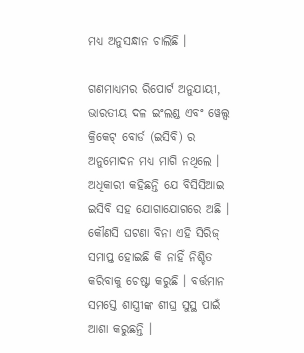ମଧ୍ୟ ଅନୁସନ୍ଧାନ ଚାଲିଛି ।

ଗଣମାଧ୍ୟମର ରିପୋର୍ଟ ଅନୁଯାୟୀ, ଭାରତୀୟ ଦଳ ଇଂଲଣ୍ଡ ଏବଂ ୱେଲ୍ସ କ୍ରିକେଟ୍ ବୋର୍ଡ (ଇସିବି) ର ଅନୁମୋଦନ ମଧ୍ୟ ମାଗି ନଥିଲେ । ଅଧିକାରୀ କହିଛନ୍ତି ଯେ ବିସିସିଆଇ ଇସିବି ସହ ଯୋଗାଯୋଗରେ ଅଛି । କୌଣସି ଘଟଣା ବିନା ଏହି ସିରିଜ୍ ସମାପ୍ତ ହୋଇଛି କି ନାହିଁ ନିଶ୍ଚିତ କରିବାକୁ ଚେଷ୍ଟା କରୁଛି । ବର୍ତ୍ତମାନ ସମସ୍ତେ ଶାସ୍ତ୍ରୀଙ୍କ ଶୀଘ୍ର ସୁସ୍ଥ ପାଇଁ ଆଶା କରୁଛନ୍ତି ।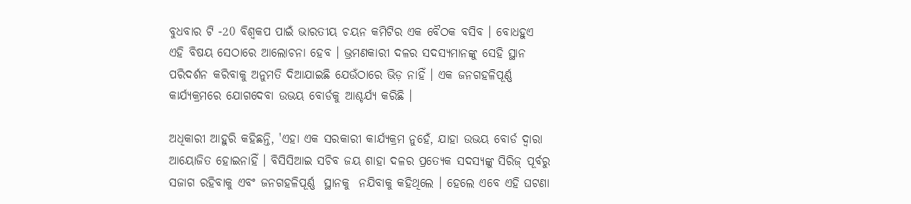ବୁଧବାର ଟି -20 ବିଶ୍ୱକପ ପାଇଁ ଭାରତୀୟ ଚୟନ କମିଟିର ଏକ ବୈଠକ ବସିବ । ବୋଧହୁଏ ଏହି ବିଷୟ ସେଠାରେ ଆଲୋଚନା ହେବ । ଭ୍ରମଣକାରୀ ଦଳର ସଦସ୍ୟମାନଙ୍କୁ ସେହି ସ୍ଥାନ ପରିଦର୍ଶନ କରିବାକୁ ଅନୁମତି ଦିଆଯାଇଛି ଯେଉଁଠାରେ ଭିଡ଼ ନାହିଁ । ଏକ ଜନଗହଳିପୂର୍ଣ୍ଣ କାର୍ଯ୍ୟକ୍ରମରେ ଯୋଗଦେବା ଉଭୟ ବୋର୍ଡକୁ ଆଶ୍ଚର୍ଯ୍ୟ କରିଛି ।

ଅଧିକାରୀ ଆହୁରି କହିଛନ୍ତି, 'ଏହା ଏକ ସରକାରୀ କାର୍ଯ୍ୟକ୍ରମ ନୁହେଁ, ଯାହା ଉଭୟ ବୋର୍ଡ ଦ୍ୱାରା ଆୟୋଜିତ ହୋଇନାହିଁ । ବିସିସିଆଇ ସଚିବ ଜୟ ଶାହା ଦଳର ପ୍ରତ୍ୟେକ ସଦସ୍ୟଙ୍କୁ ସିରିଜ୍ ପୂର୍ବରୁ ସଜାଗ ରହିବାକୁ ଏବଂ ଜନଗହଳିପୂର୍ଣ୍ଣ  ସ୍ଥାନକୁ  ନଯିବାକୁ କହିଥିଲେ । ହେଲେ ଏବେ ଏହି ଘଟଣା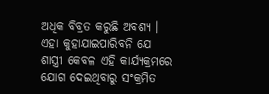ଅଧିକ ବିବ୍ରତ କରୁଛି ଅବଶ୍ୟ ।  ଏହା କୁହାଯାଇପାରିବନି ଯେ ଶାସ୍ତ୍ରୀ କେବଳ ଏହି କାର୍ଯ୍ୟକ୍ରମରେ ଯୋଗ ଦେଇଥିବାରୁ ସଂକ୍ରମିତ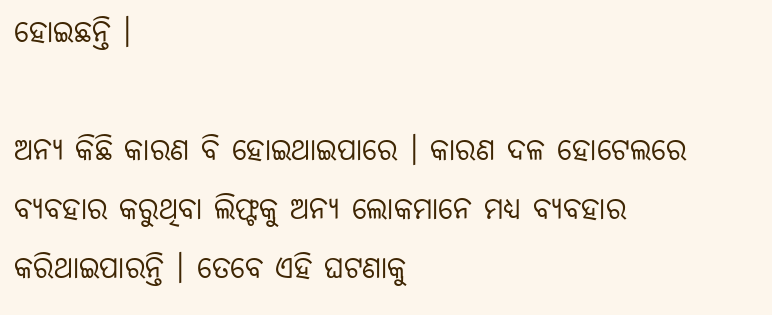ହୋଇଛନ୍ତି ।

ଅନ୍ୟ କିଛି କାରଣ ବି ହୋଇଥାଇପାରେ । କାରଣ ଦଳ ହୋଟେଲରେ ବ୍ୟବହାର କରୁଥିବା ଲିଫ୍ଟକୁ ଅନ୍ୟ ଲୋକମାନେ ମଧ୍ୟ ବ୍ୟବହାର କରିଥାଇପାରନ୍ତି । ତେବେ ଏହି ଘଟଣାକୁ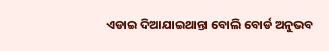ଏଡାଇ ଦିଆଯାଇଥାନ୍ତା ବୋଲି ବୋର୍ଡ ଅନୁଭବ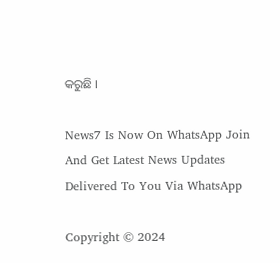କରୁଛି ।

News7 Is Now On WhatsApp Join And Get Latest News Updates Delivered To You Via WhatsApp

Copyright © 2024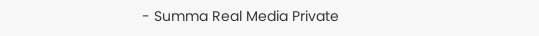- Summa Real Media Private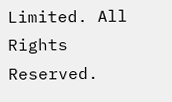Limited. All Rights Reserved.